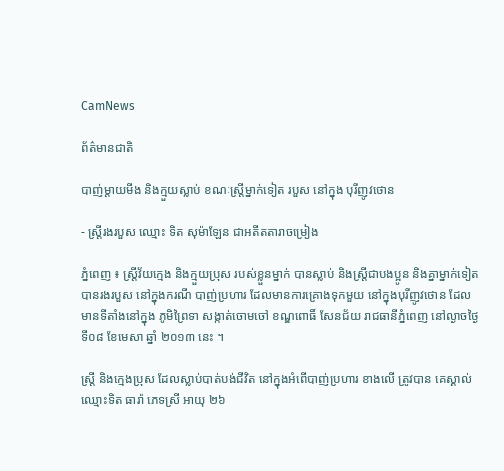CamNews

ព័ត៌មានជាតិ

បាញ់ម្ដាយមីង និងក្មួយស្លាប់ ខណៈស្រ្តីម្នាក់ទៀត របួស នៅក្នុង បុរីញូវថោន

- ស្រ្តីរងរបួស ឈ្មោះ ទិត សុម៉ាឡែន ជាអតីតតារាចម្រៀង

ភ្នំពេញ ៖ ស្ដ្រីវ័យក្មេង និងក្មួយប្រុស របស់ខ្លួនម្នាក់ បានស្លាប់ និងស្ដ្រីជាបងប្អូន និងគ្នាម្នាក់ទៀត
បានរងរបួស នៅក្នុងករណី បាញ់ប្រហារ ដែលមានការគ្រោងទុកមួយ នៅក្នុងបុរីញូវថោន ដែល
មានទីតាំងនៅក្នុង ភូមិព្រៃទា សង្កាត់ចោមចៅ ខណ្ឌពោធិ៍ សែនជ័យ រាជធានីភ្នំពេញ នៅល្ងាចថ្ងៃ
ទី០៨ ខែមេសា ឆ្នាំ ២០១៣ នេះ ។

ស្ដ្រី និងក្មេងប្រុស ដែលស្លាប់បាត់បង់ជីវិត នៅក្នុងអំពើបាញ់ប្រហារ ខាងលើ ត្រូវបាន គេស្គាល់
ឈ្មោះទិត ធារ៉ា ភេទស្រី អាយុ ២៦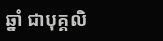ឆ្នាំ ជាបុគ្គលិ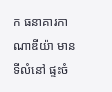ក ធនាគារកាណាឌីយ៉ា មានទីលំនៅ ផ្ទះចំ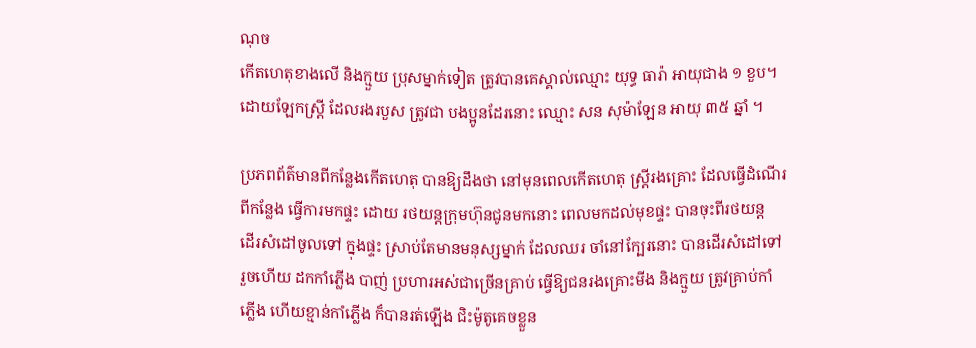ណុច
កើតហេតុខាងលើ និងក្មួយ ប្រុសម្នាក់ទៀត ត្រូវបានគេស្គាល់ឈ្មោះ យុទ្ធ ធារ៉ា អាយុជាង ១ ខួប។
ដោយឡែកស្ដ្រី ដែលរងរបួស ត្រូវជា បងប្អូនដែរនោះ ឈ្មោះ សន សុម៉ាឡែន អាយុ ៣៥ ឆ្នាំ ។

ប្រភពព័ត៌មានពីកន្លែងកើតហេតុ បានឱ្យដឹងថា នៅមុនពេលកើតហេតុ ស្ដ្រីរងគ្រោះ ដែលធ្វើដំណើរ
ពីកន្លែង ធ្វើការមកផ្ទះ ដោយ រថយន្ដក្រុមហ៊ុនជូនមកនោះ ពេលមកដល់មុខផ្ទះ បានចុះពីរថយន្ដ
ដើរសំដៅចូលទៅ ក្នុងផ្ទះ ស្រាប់តែមានមនុស្សម្នាក់ ដែលឈរ ចាំនៅក្បែរនោះ បានដើរសំដៅទៅ
រួចហើយ ដកកាំភ្លើង បាញ់ ប្រហារអស់ជាច្រើនគ្រាប់ ធ្វើឱ្យជនរងគ្រោះមីង និងក្មួយ ត្រូវគ្រាប់កាំ
ភ្លើង ហើយខ្មាន់កាំភ្លើង ក៏បានរត់ឡើង ជិះម៉ូតូគេចខ្លួន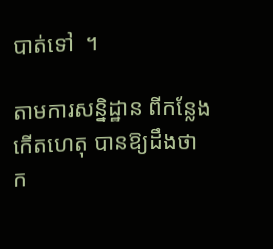បាត់ទៅ  ។

តាមការសន្និដ្ឋាន ពីកន្លែងកើតហេតុ បានឱ្យដឹងថា ក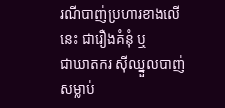រណីបាញ់ប្រហារខាងលើនេះ ជារឿងគំនុំ ឬ
ជាឃាតករ ស៊ីឈ្នួលបាញ់សម្លាប់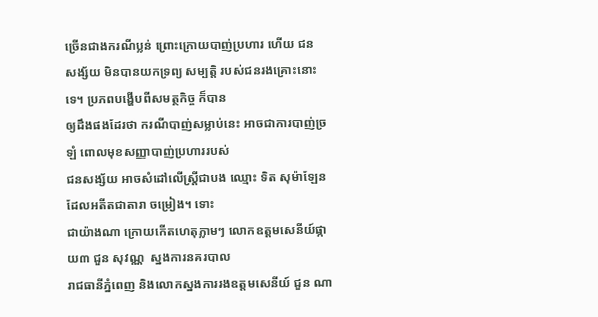ច្រើនជាងករណីប្លន់ ព្រោះក្រោយបាញ់ប្រហារ ហើយ ជន
សង្ស័យ មិនបានយកទ្រព្យ សម្បត្ដិ របស់ជនរងគ្រោះនោះទេ។ ប្រភពបង្ហើបពីសមត្ថកិច្ច ក៏បាន
ឲ្យដឹងផងដែរថា ករណីបាញ់សម្លាប់នេះ អាចជាការបាញ់ច្រឡំ ពោលមុខសញ្ញាបាញ់ប្រហាររបស់
ជនសង្ស័យ អាចសំដៅលើស្រ្តីជាបង ឈ្មោះ ទិត សុម៉ាឡែន ដែលអតីតជាតារា ចម្រៀង។ ទោះ
ជាយ៉ាងណា ក្រោយកើតហេតុភ្លាមៗ លោកឧត្តមសេនីយ៍ផ្កាយ៣ ជួន សុវណ្ណ  ស្នងការនគរបាល
រាជធានីភ្នំពេញ និងលោកស្នងការរងឧត្តមសេនីយ៍ ជួន ណា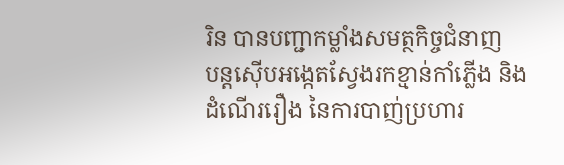រិន បានបញ្ជាកម្លាំងសមត្ថកិច្ចជំនាញ
បន្តស៊ើបអង្កេតស្វែងរកខ្មាន់កាំភ្លើង និងដំណើររឿង នៃការបាញ់ប្រហារ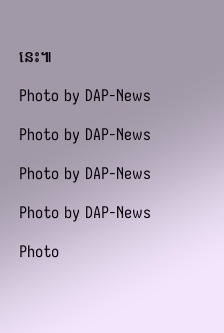នេះ៕

Photo by DAP-News

Photo by DAP-News

Photo by DAP-News

Photo by DAP-News

Photo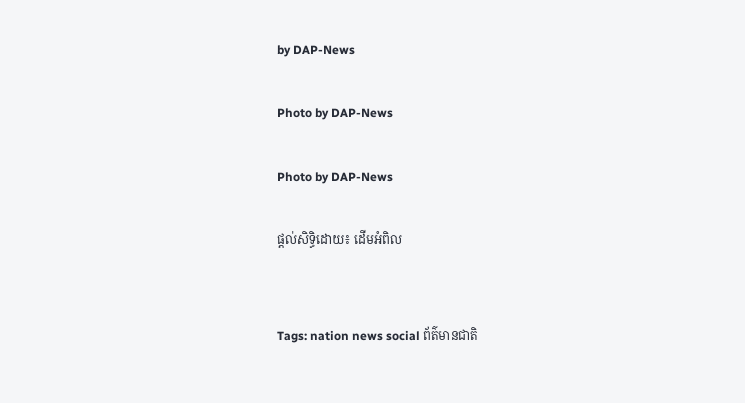by DAP-News

Photo by DAP-News

Photo by DAP-News

ផ្តល់សិទ្ធិដោយ៖ ដើមអំពិល


Tags: nation news social ព័ត៌មានជាតិ